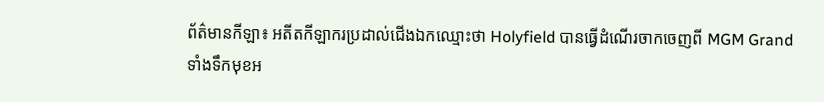ព័ត៌មានកីឡា៖ អតីតកីឡាករប្រដាល់ជើងឯកឈ្មោះថា Holyfield បានធ្វើដំណើរចាកចេញពី MGM Grand ទាំងទឹកមុខអ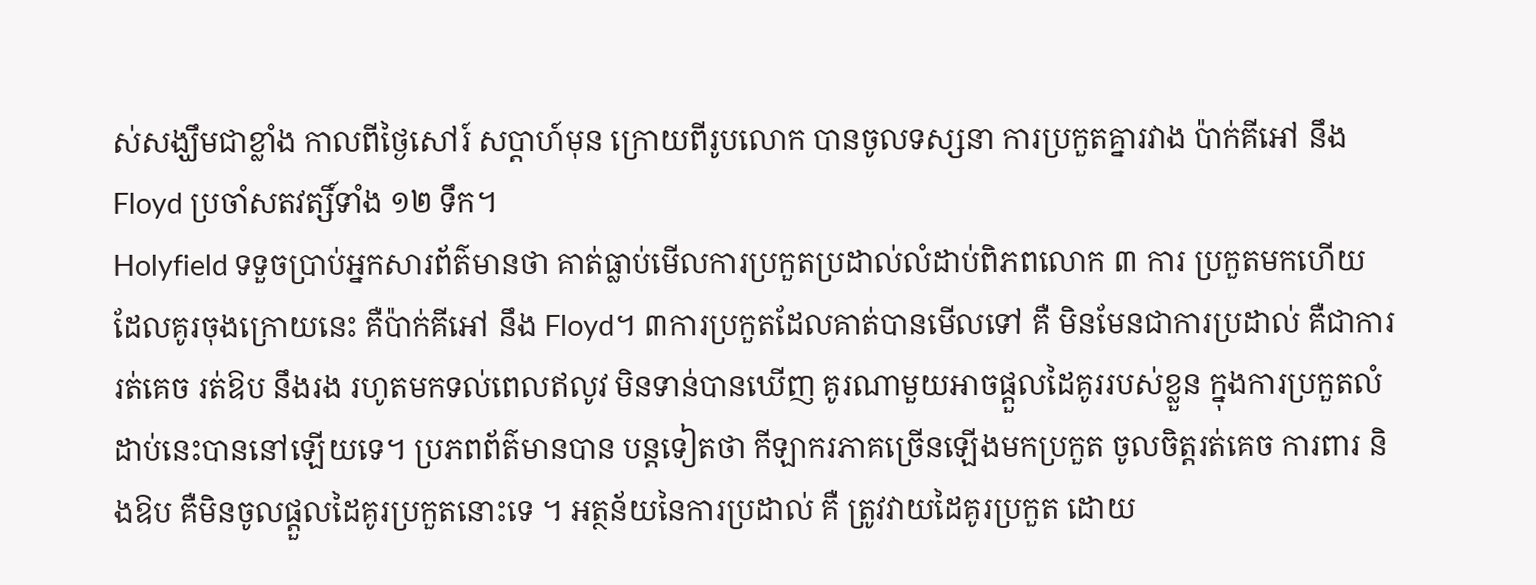ស់សង្ឃឹមជាខ្លាំង កាលពីថ្ងៃសៅរ៍ សប្ដាហ៍មុន ក្រោយពីរូបលោក បានចូលទស្សនា ការប្រកួតគ្នារវាង ប៉ាក់គីអៅ នឹង Floyd ប្រចាំសតវត្សិ៍ទាំង ១២ ទឹក។
Holyfield ទទួចប្រាប់អ្នកសារព័ត៌មានថា គាត់ធ្លាប់មើលការប្រកួតប្រដាល់លំដាប់ពិភពលោក ៣ ការ ប្រកួតមកហើយ ដែលគូរចុងក្រោយនេះ គឺប៉ាក់គីអៅ នឹង Floyd។ ៣ការប្រកួតដែលគាត់បានមើលទៅ គឺ មិនមែនជាការប្រដាល់ គឺជាការរត់គេច រត់ឱប នឹងរង រហូតមកទល់ពេលឥលូវ មិនទាន់បានឃើញ គូរណាមួយអាចផ្ដួលដៃគូររបស់ខ្លួន ក្នុងការប្រកួតលំដាប់នេះបាននៅឡើយទេ។ ប្រភពព័ត៌មានបាន បន្ដទៀតថា កីឡាករភាគច្រើនឡើងមកប្រកួត ចូលចិត្ដរត់គេច ការពារ និងឱប គឺមិនចូលផ្ដួលដៃគូរប្រកួតនោះទេ ។ អត្ថន័យនៃការប្រដាល់ គឺ ត្រូវវាយដៃគូរប្រកួត ដោយ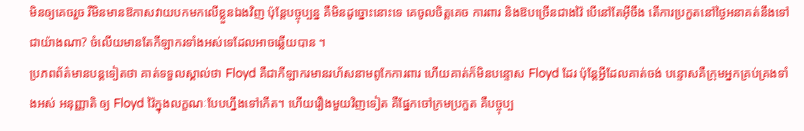មិនឲ្យគេចរួច រឺមិនមានឱកាសវាយបកមកលើខ្លួនឯងវិញ ប៉ុន្ដែបច្ចុប្បន្ន គឺមិនដូច្នោះនោះទេ គេចូលចិត្ដគេច ការពារ និងឱបច្រើនជាងវ៉ៃ បើនៅតែអ៊ីចឹង តើការប្រកួតនៅថ្ងៃអនាគត់នឹងទៅជាយ៉ាងណា? ចំលើយមានតែកីឡាករទាំងអស់ទេដែលអាចឆ្លើយបាន ។
ប្រភពព័ត៌មានបន្ដទៀតថា គាត់ទទួលស្គាល់ថា Floyd គឺជាកីឡាករមានរហ័សនាមពូកែការពារ ហើយគាត់ក៏មិនបន្ទោស Floyd ដែរ ប៉ុន្ដែអ្វីដែលគាត់ចង់ បន្ទោសគឺក្រុមអ្នកគ្រប់គ្រងទាំងអស់ អនុញ្ញាតិ ឲ្យ Floyd វ៉ៃក្នុងលក្ខណៈបែបហ្នឹងទៅកើត។ ហើយរឿងមួយវិញទៀត គឺផ្នែកចៅក្រមប្រកួត គឺបច្ចុប្ប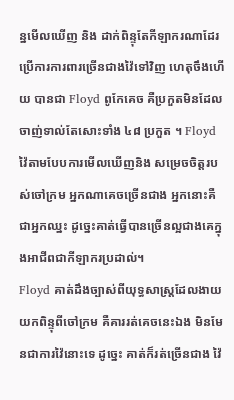ន្នមើលឃើញ និង ដាក់ពិន្ទុតែកីឡាករណាដែរ ប្រើការការពារច្រើនជាងវ៉ៃទៅវិញ ហេតុចឹងហើយ បានជា Floyd ពូកែគេច គឺប្រកួតមិនដែល ចាញ់ទាល់តែសោះទាំង ៤៨ ប្រកួត ។ Floyd វ៉ៃតាមបែបការមើលឃើញនិង សម្រេចចិត្ដរបស់ចៅក្រម អ្នកណាគេចច្រើនជាង អ្នកនោះគឺជាអ្នកឈ្នះ ដូច្នេះគាត់ធ្វើបានច្រើនល្អជាងគេក្នុងអាជីពជាកីឡាករប្រដាល់។
Floyd គាត់ដឹងច្បាស់ពីយុទ្ធសាស្ដ្រដែលងាយយកពិន្ទុពីចៅក្រម គឺគាររត់គេចនេះឯង មិនមែនជាការវ៉ៃនោះទេ ដូច្នេះ គាត់ក៏រត់ច្រើនជាង វ៉ៃ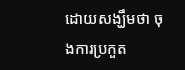ដោយសង្ឃឹមថា ចុងការប្រកួត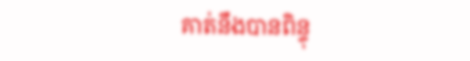គាត់នឹងបានពិន្ទុ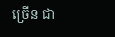ច្រើន ជា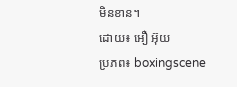មិនខាន។
ដោយ៖ អឿ អ៊ុយ
ប្រភព៖ boxingscene